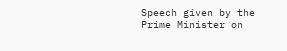Speech given by the Prime Minister on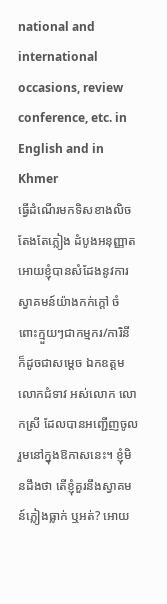national and international occasions, review conference, etc. in English and in Khmer
ធ្វើដំណើរមកទិសខាងលិច តែងតែភ្លៀង ដំបូងអនុញ្ញាតអោយខ្ញុំបានសំដែងនូវការស្វាគមន៍យ៉ាងកក់ក្ដៅ ចំពោះក្មួយៗជាកម្មករ/ការិនី ក៏ដូចជាសម្ដេច ឯកឧត្តម លោកជំទាវ អស់លោក លោកស្រី ដែលបានអញ្ជើញចូលរួមនៅក្នុងឱកាសនេះ។ ខ្ញុំមិនដឹងថា តើខ្ញុំគួរនឹងស្វាគមន៍ភ្លៀងធ្លាក់ ឬអត់? អោយ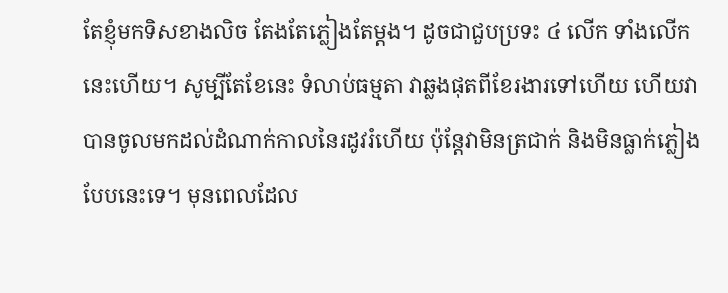តែខ្ញុំមកទិសខាងលិច តែងតែភ្លៀងតែម្ដង។ ដូចជាជួបប្រទះ ៤ លើក ទាំងលើកនេះហើយ។ សូម្បីតែខែនេះ ទំលាប់ធម្មតា វាឆ្លងផុតពីខែរងារទៅហើយ ហើយវាបានចូលមកដល់ដំណាក់កាលនៃរដូវរំហើយ ប៉ុន្តែវាមិនត្រជាក់ និងមិនធ្លាក់ភ្លៀងបែបនេះទេ។ មុនពេលដែល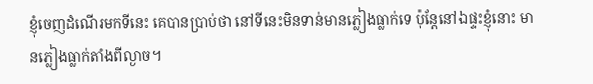ខ្ញុំចេញដំណើរមកទីនេះ គេបានប្រាប់ថា នៅទីនេះមិនទាន់មានភ្លៀងធ្លាក់ទេ ប៉ុន្តែនៅឯផ្ទះខ្ញុំនោះ មានភ្លៀងធ្លាក់តាំងពីល្ងាច។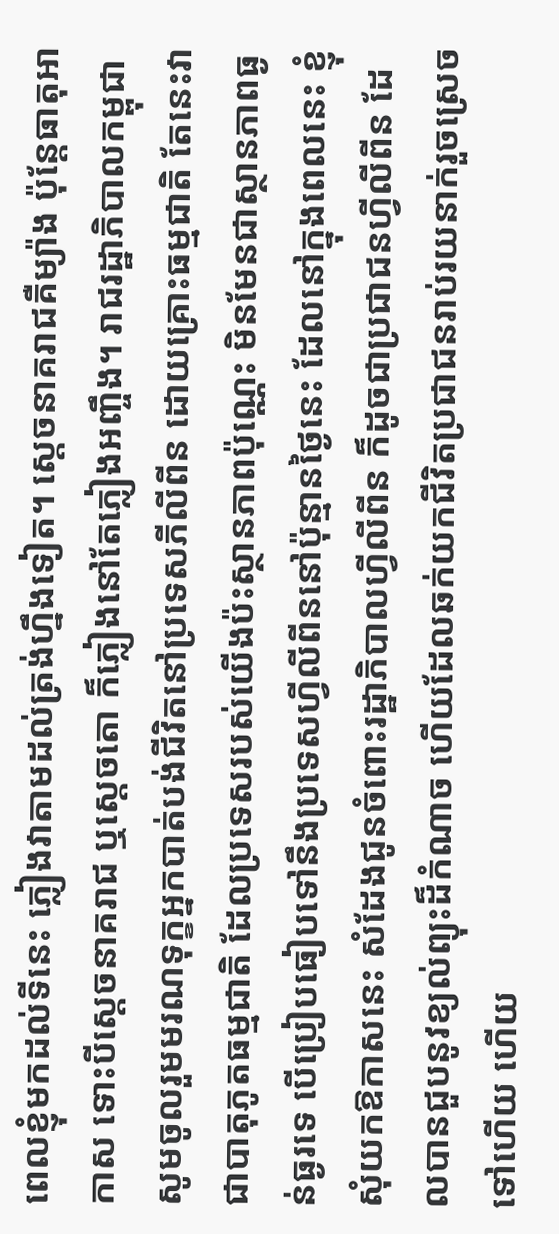ពេលខ្ញុំមកដល់ទីនេះ ភ្លៀងវាតាមដល់ត្រង់ហ្នឹងទៀត។ ស្ដេចនាគរាជគឺម្យ៉ាង ប៉ុន្តែធាតុអាកាស ទោះបីស្ដេចនាគរាជ ឬស្ដេចតោ ក៏ភ្លៀងនៅតែភ្លៀងអញ្ចឹង។ រាជរដ្ឋាភិបាលកម្ពុជា សូមចូលរួមមរណទុក្ខអ្នកបាត់បង់ជីវិតនៅប្រទេសភីលីពីន ដោយគ្រោះធម្មជាតិ តែនេះវាជាបាតុភូតធម្មជាតិ ដែលប្រទេសរបស់យើងប៉ះស្ថានភាពប៉ុណ្ណេះ មិនមែនជាស្ថានភាពធ្ងន់ធ្ងរទេ បើប្រៀបធៀបទៅនឹងប្រទេសហ្វីលីពីននៅប៉ុន្មានថ្ងៃនេះ ដែលនៅក្នុងពេលនេះ ខ្ញុំសុំយកឱកាសនេះ សំដែងជូនចំពោះរដ្ឋាភិបាលហ្វីលីពីន ក៏ដូចជាប្រជាជនហ្វីលីពីន ដែលបានជួបនូវខ្យល់ព្យុះដ៏កំណាច ហើយដែលឆក់យកជីវិតប្រជាជនរាប់រយនាក់រួចស្រេចទៅហើយ ហើយ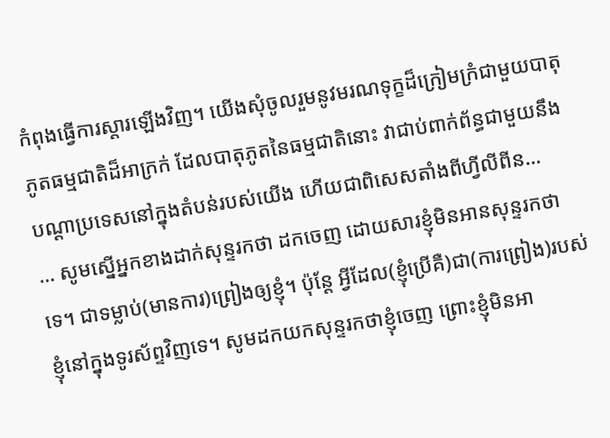កំពុងធ្វើការស្ដារឡើងវិញ។ យើងសុំចូលរួមនូវមរណទុក្ខដ៏ក្រៀមក្រំជាមួយបាតុភូតធម្មជាតិដ៏អាក្រក់ ដែលបាតុភូតនៃធម្មជាតិនោះ វាជាប់ពាក់ព័ន្ធជាមួយនឹងបណ្ដាប្រទេសនៅក្នុងតំបន់របស់យើង ហើយជាពិសេសតាំងពីហ្វីលីពីន…
… សូមស្នើអ្នកខាងដាក់សុន្ទរកថា ដកចេញ ដោយសារខ្ញុំមិនអានសុន្ទរកថាទេ។ ជាទម្លាប់(មានការ)ព្រៀងឲ្យខ្ញុំ។ ប៉ុន្តែ អ្វីដែល(ខ្ញុំប្រើគឺ)ជា(ការព្រៀង)របស់ខ្ញុំនៅក្នុងទូរស័ព្ទវិញទេ។ សូមដកយកសុន្ទរកថាខ្ញុំចេញ ព្រោះខ្ញុំមិនអា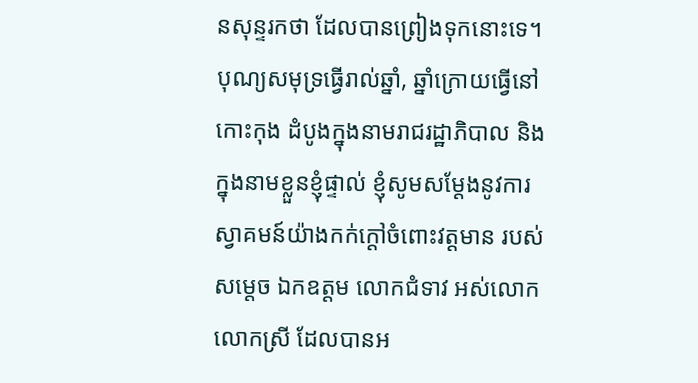នសុន្ទរកថា ដែលបានព្រៀងទុកនោះទេ។ បុណ្យសមុទ្រធ្វើរាល់ឆ្នាំ, ឆ្នាំក្រោយធ្វើនៅកោះកុង ដំបូងក្នុងនាមរាជរដ្ឋាភិបាល និងក្នុងនាមខ្លួនខ្ញុំផ្ទាល់ ខ្ញុំសូមសម្តែងនូវការស្វាគមន៍យ៉ាងកក់ក្តៅចំពោះវត្តមាន របស់សម្តេច ឯកឧត្តម លោកជំទាវ អស់លោក លោកស្រី ដែលបានអ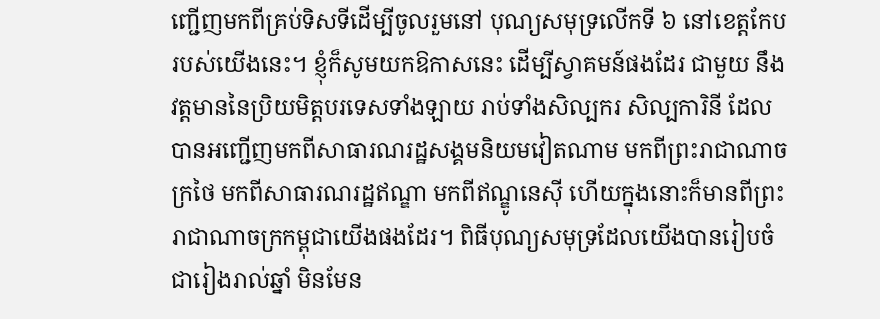ញ្ជើញមកពីគ្រប់ទិសទីដើម្បីចូលរួមនៅ បុណ្យសមុទ្រលើកទី ៦ នៅខេត្តកែបរបស់យើងនេះ។ ខ្ញុំក៏សូមយកឱកាសនេះ ដើម្បីស្វាគមន៍ផងដែរ ជាមួយ នឹងវត្តមាននៃប្រិយមិត្តបរទេសទាំងឡាយ រាប់ទាំងសិល្បករ សិល្បការិនី ដែលបានអញ្ជើញមកពីសាធារណរដ្ឋសង្គមនិយមវៀតណាម មកពីព្រះរាជាណាចក្រថៃ មកពីសាធារណរដ្ឋឥណ្ឌា មកពីឥណ្ឌូនេស៊ី ហើយក្នុងនោះក៏មានពីព្រះរាជាណាចក្រកម្ពុជាយើងផងដែរ។ ពិធីបុណ្យសមុទ្រដែលយើងបានរៀបចំជារៀងរាល់ឆ្នាំ មិនមែន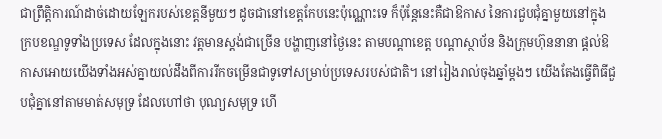ជាព្រឹត្តិការណ៍ដាច់ដោយឡែករបស់ខេត្តនីមួយៗ ដូចជានៅខេត្តកែបនេះប៉ុណ្ណោះទេ ក៏ប៉ុន្តែនេះគឺជាឱកាស នៃការជួបជុំគ្នាមួយនៅក្នុងក្របខណ្ឌទូទាំងប្រទេស ដែលក្នុងនោះ វត្តមានស្តង់ជាច្រើន បង្ហាញនៅថ្ងៃនេះ តាមបណ្តាខេត្ត បណ្តាស្ថាប័ន និងក្រុមហ៊ុននានា ផ្តល់ឱកាសអោយយើងទាំងអស់គ្នាយល់ដឹងពីការរីកចម្រើនជាទូទៅសម្រាប់ប្រទេសរបស់ជាតិ។ នៅរៀងរាល់ចុងឆ្នាំម្តងៗ យើងតែងធ្វើពិធីជួបជុំគ្នានៅតាមមាត់សមុទ្រ ដែលហៅថា បុណ្យសមុទ្រ ហើ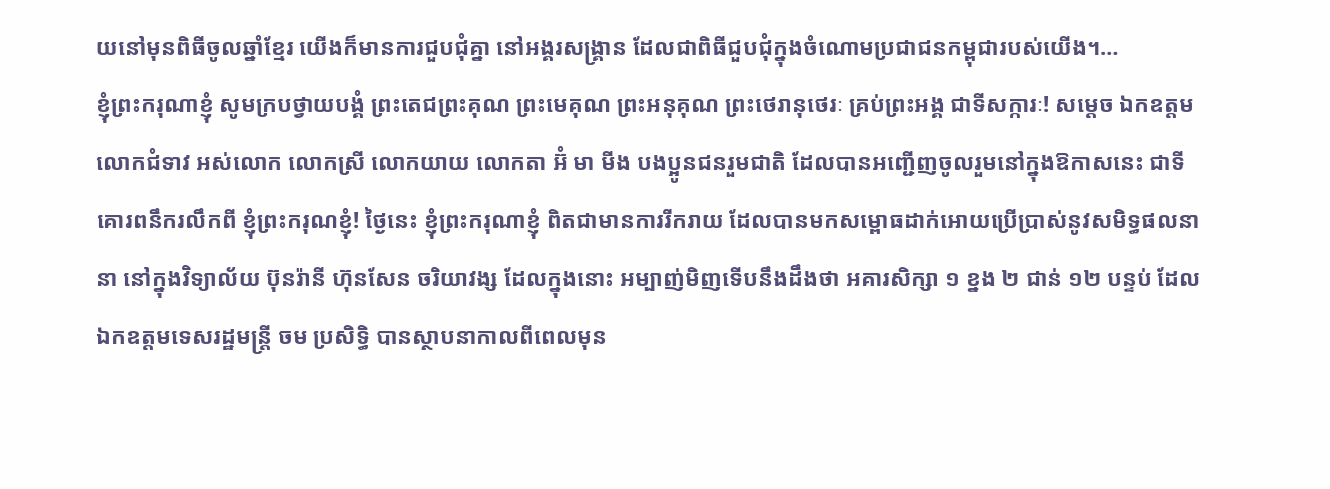យនៅមុនពិធីចូលឆ្នាំខ្មែរ យើងក៏មានការជួបជុំគ្នា នៅអង្គរសង្គ្រាន ដែលជាពិធីជួបជុំក្នុងចំណោមប្រជាជនកម្ពុជារបស់យើង។…
ខ្ញុំព្រះករុណាខ្ញុំ សូមក្របថ្វាយបង្គំ ព្រះតេជព្រះគុណ ព្រះមេគុណ ព្រះអនុគុណ ព្រះថេរានុថេរៈ គ្រប់ព្រះអង្គ ជាទីសក្ការៈ! សម្តេច ឯកឧត្តម លោកជំទាវ អស់លោក លោកស្រី លោកយាយ លោកតា អ៊ំ មា មីង បងប្អូនជនរួមជាតិ ដែលបានអញ្ជើញចូលរួមនៅក្នុងឱកាសនេះ ជាទីគោរពនឹករលឹកពី ខ្ញុំព្រះករុណខ្ញុំ! ថ្ងៃនេះ ខ្ញុំព្រះករុណាខ្ញុំ ពិតជាមានការរីករាយ ដែលបានមកសម្ពោធដាក់អោយប្រើប្រាស់នូវសមិទ្ធផលនានា នៅក្នុងវិទ្យាល័យ ប៊ុនរ៉ានី ហ៊ុនសែន ចរិយាវង្ស ដែលក្នុងនោះ អម្បាញ់មិញទើបនឹងដឹងថា អគារសិក្សា ១ ខ្នង ២ ជាន់ ១២ បន្ទប់ ដែល ឯកឧត្តមទេសរដ្ឋមន្ត្រី ចម ប្រសិទ្ធិ បានស្ថាបនាកាលពីពេលមុន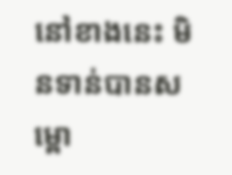នៅខាងនេះ មិនទាន់បានសម្ពោ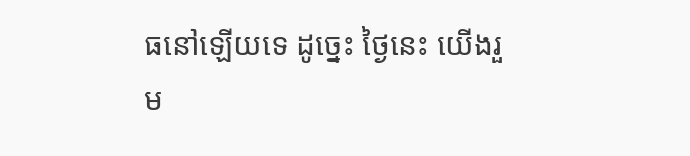ធនៅឡើយទេ ដូច្នេះ ថ្ងៃនេះ យើងរួម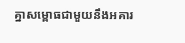គ្នាសម្ពោធជាមួយនឹងអគារ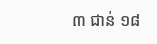៣ ជាន់ ១៨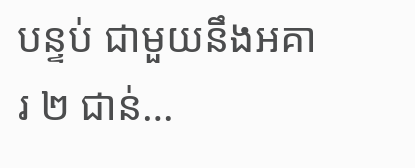បន្ទប់ ជាមួយនឹងអគារ ២ ជាន់…